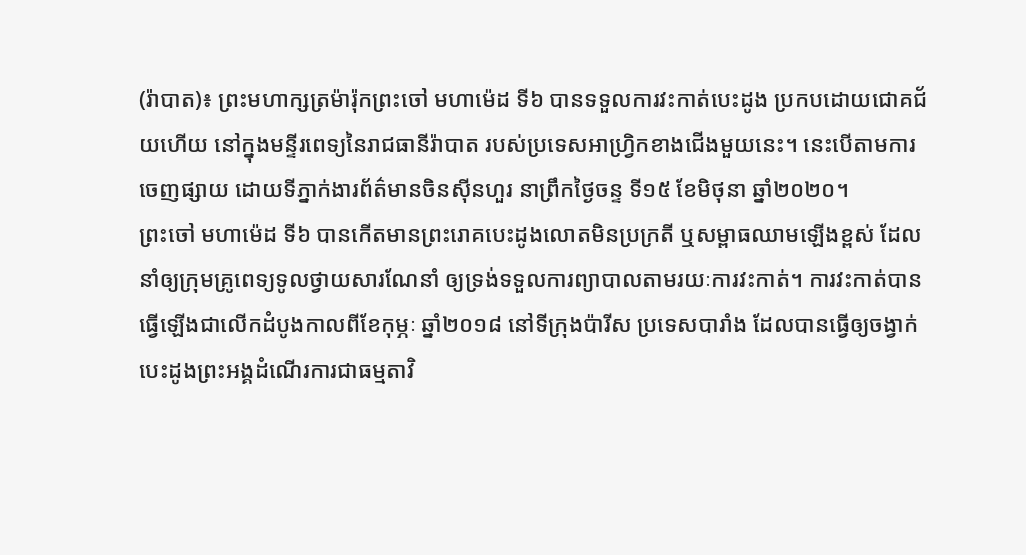(រ៉ាបាត)៖ ព្រះមហាក្សត្រម៉ារ៉ុកព្រះចៅ មហាម៉េដ ទី៦ បានទទួលការវះកាត់បេះដូង ប្រកបដោយជោគជ័យហើយ នៅក្នុងមន្ទីរពេទ្យនៃរាជធានីរ៉ាបាត របស់ប្រទេសអាហ្វ្រិកខាងជើងមួយនេះ។ នេះបើតាមការចេញផ្សាយ ដោយទីភ្នាក់ងារព័ត៌មានចិនស៊ីនហួរ នាព្រឹកថ្ងៃចន្ទ ទី១៥ ខែមិថុនា ឆ្នាំ២០២០។
ព្រះចៅ មហាម៉េដ ទី៦ បានកើតមានព្រះរោគបេះដូងលោតមិនប្រក្រតី ឬសម្ពាធឈាមឡើងខ្ពស់ ដែលនាំឲ្យក្រុមគ្រូពេទ្យទូលថ្វាយសារណែនាំ ឲ្យទ្រង់ទទួលការព្យាបាលតាមរយៈការវះកាត់។ ការវះកាត់បានធ្វើឡើងជាលើកដំបូងកាលពីខែកុម្ភៈ ឆ្នាំ២០១៨ នៅទីក្រុងប៉ារីស ប្រទេសបារាំង ដែលបានធ្វើឲ្យចង្វាក់បេះដូងព្រះអង្គដំណើរការជាធម្មតាវិ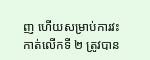ញ ហើយសម្រាប់ការវះកាត់លើកទី ២ ត្រូវបាន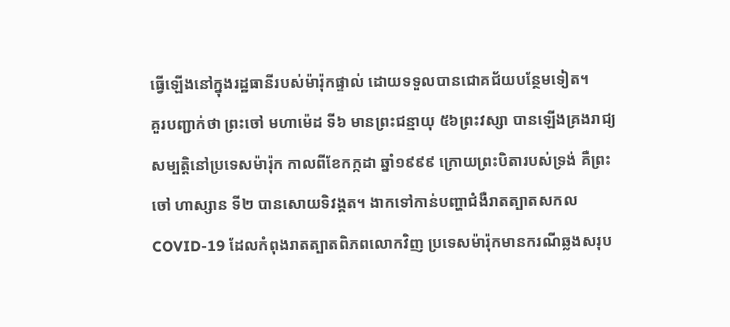ធ្វើឡើងនៅក្នុងរដ្ឋធានីរបស់ម៉ារ៉ុកផ្ទាល់ ដោយទទួលបានជោគជ័យបន្ថែមទៀត។
គួរបញ្ជាក់ថា ព្រះចៅ មហាម៉េដ ទី៦ មានព្រះជន្មាយុ ៥៦ព្រះវស្សា បានឡើងគ្រងរាជ្យសម្បត្តិនៅប្រទេសម៉ារ៉ុក កាលពីខែកក្កដា ឆ្នាំ១៩៩៩ ក្រោយព្រះបិតារបស់ទ្រង់ គឺព្រះចៅ ហាស្សាន ទី២ បានសោយទិវង្គត។ ងាកទៅកាន់បញ្ហាជំងឺរាតត្បាតសកល COVID-19 ដែលកំពុងរាតត្បាតពិភពលោកវិញ ប្រទេសម៉ារ៉ុកមានករណីឆ្លងសរុប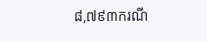៨,៧៩៣ករណី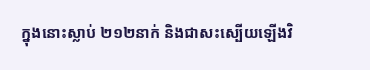ក្នុងនោះស្លាប់ ២១២នាក់ និងជាសះស្បើយឡើងវិ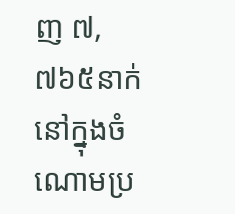ញ ៧,៧៦៥នាក់ នៅក្នុងចំណោមប្រ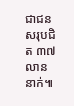ជាជនសរុបជិត ៣៧លាននាក់៕